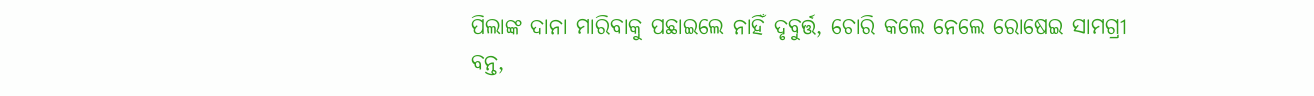ପିଲାଙ୍କ ଦାନା ମାରିବାକୁ ପଛାଇଲେ ନାହିଁ ଦୃବୁର୍ତ୍ତ, ଚୋରି କଲେ ନେଲେ ରୋଷେଇ ସାମଗ୍ରୀ
ବନ୍ତ,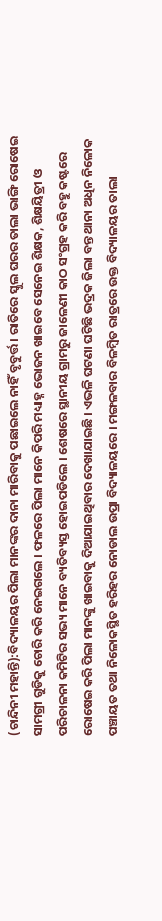(ଚାନ୍ଦିନୀ ମହାନ୍ତି):ବିଦ୍ୟାଳୟର ପିଲା ମାନଙ୍କର ଦାନା ମାରିବାକୁ ପଛାଇଲେ ନାହିଁ ବୃବୁର୍ତ୍ତ । ରାତିରେ ସ୍କୁଲ ଘରର ତାଲା ଭାଙ୍ଗି ରୋଷେଇ ସାମଗ୍ରୀ ଗୁଡିକୁ ଚୋରି କରି ନେଇଗଲେ । ଫଳରେ ପିଲା ମାନେ କିପରି ମଧ୍ୟାହ୍ନ ଭୋଜନ ଖାଇବେ ସେନେଇ ଶିକ୍ଷକ, ଶିକ୍ଷୟିତ୍ରୀ ଓ ପରିଚାଳନା କମିଟିର ସଭ୍ୟ ମାନେ ବ୍ୟତିବ୍ୟସ୍ତ ହୋଇପଡିଲେ । ଶେଷରେ ସ୍ଥାନୀୟ ଗ୍ରାମରୁ ଜାଳେଣୀ କାଠ ସଂଗ୍ରହ କରି ବହୁ କଷ୍ଟରେ ରୋଷେଇ କରି ପିଲା ମାନଙ୍କୁ ଖାଇବାକୁ ଦିଆଯାଇଥିବାର ଦେଖାଯାଇଛି । ଏଭଳି ଘଟଣା ଘଟିଛି ଭଦ୍ରକ ଜିଲା ବନ୍ତ ଥାନା ଅଧିନ ନିଳୋକ ପଞ୍ଚାୟତ ତଥା ନିଳୋକସ୍ଥିତ ହରିହର ନୋଡାଲ ଉପ୍ରା ବିଦ୍ୟାଳୟରେ । ମଙ୍ଗଳବାର ବିଳମ୍ବିତ ରାତ୍ରରେ ଉକ୍ତ ବିଦ୍ୟାଳୟର ତାଲା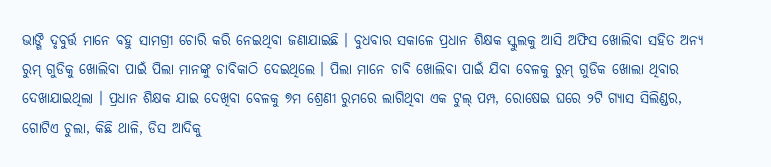ଭାଙ୍ଗି ଦୃବୁର୍ତ୍ତ ମାନେ ବହୁ ସାମଗ୍ରୀ ଚୋରି କରି ନେଇଥିବା ଜଣାଯାଇଛି । ବୁଧବାର ସକାଳେ ପ୍ରଧାନ ଶିକ୍ଷକ ସ୍କୁଲକୁ ଆସି ଅଫିସ ଖୋଲିବା ସହିତ ଅନ୍ୟ ରୁମ୍ ଗୁଡିକୁ ଖୋଲିବା ପାଇଁ ପିଲା ମାନଙ୍କୁ ଚାବିକାଠି ଦେଇଥିଲେ । ପିଲା ମାନେ ଚାବି ଖୋଲିବା ପାଇଁ ଯିବା ବେଳକୁ ରୁମ୍ ଗୁଡିକ ଖୋଲା ଥିବାର ଦେଖାଯାଇଥିଲା । ପ୍ରଧାନ ଶିକ୍ଷକ ଯାଇ ଦେଖିବା ବେଳକୁ ୭ମ ଶ୍ରେଣୀ ରୁମରେ ଲାଗିଥିବା ଏକ ଟୁଲ୍ ପମ୍ପ, ରୋଷେଇ ଘରେ ୨ଟି ଗ୍ୟାସ ସିଲିଣ୍ଡର, ଗୋଟିଏ ଚୁଲା, କିଛି ଥାଳି, ଡିସ ଆଦିକୁ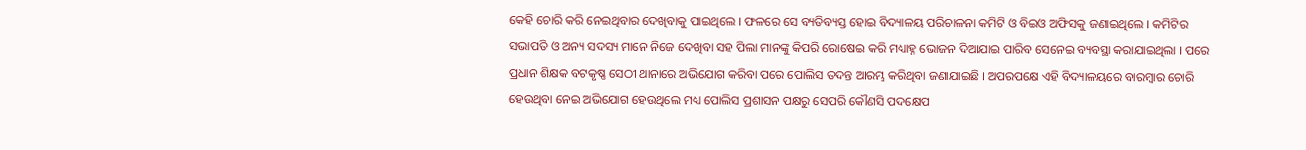କେହି ଚୋରି କରି ନେଇଥିବାର ଦେଖିବାକୁ ପାଇଥିଲେ । ଫଳରେ ସେ ବ୍ୟତିବ୍ୟସ୍ତ ହୋଇ ବିଦ୍ୟାଳୟ ପରିଚାଳନା କମିଟି ଓ ବିଇଓ ଅଫିସକୁ ଜଣାଇଥିଲେ । କମିଟିର ସଭାପତି ଓ ଅନ୍ୟ ସଦସ୍ୟ ମାନେ ନିଜେ ଦେଖିବା ସହ ପିଲା ମାନଙ୍କୁ କିପରି ରୋଷେଇ କରି ମଧ୍ୟାହ୍ନ ଭୋଜନ ଦିଆଯାଇ ପାରିବ ସେନେଇ ବ୍ୟବସ୍ଥା କରାଯାଇଥିଲା । ପରେ ପ୍ରଧାନ ଶିକ୍ଷକ ବଟକୃଷ୍ଣ ସେଠୀ ଥାନାରେ ଅଭିଯୋଗ କରିବା ପରେ ପୋଲିସ ତଦନ୍ତ ଆରମ୍ଭ କରିଥିବା ଜଣାଯାଇଛି । ଅପରପକ୍ଷେ ଏହି ବିଦ୍ୟାଳୟରେ ବାରମ୍ବାର ଚୋରି ହେଉଥିବା ନେଇ ଅଭିଯୋଗ ହେଉଥିଲେ ମଧ୍ୟ ପୋଲିସ ପ୍ରଶାସନ ପକ୍ଷରୁ ସେପରି କୌଣସି ପଦକ୍ଷେପ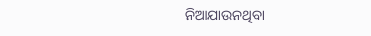ନିଆଯାଉନଥିବା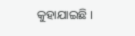କୁହାଯାଇଛି ।